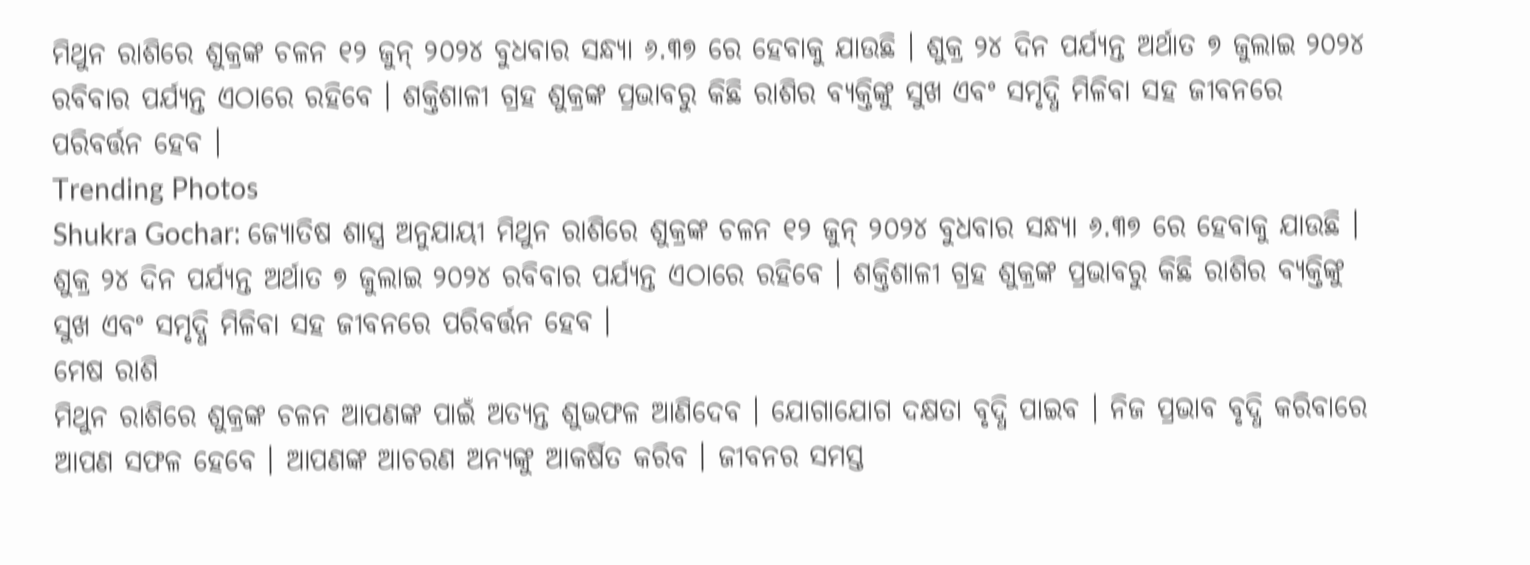ମିଥୁନ ରାଶିରେ ଶୁକ୍ରଙ୍କ ଚଳନ ୧୨ ଜୁନ୍ ୨୦୨୪ ବୁଧବାର ସନ୍ଧ୍ୟା ୬.୩୭ ରେ ହେବାକୁ ଯାଉଛି । ଶୁକ୍ର ୨୪ ଦିନ ପର୍ଯ୍ୟନ୍ତ ଅର୍ଥାତ ୭ ଜୁଲାଇ ୨୦୨୪ ରବିବାର ପର୍ଯ୍ୟନ୍ତ ଏଠାରେ ରହିବେ । ଶକ୍ତିଶାଳୀ ଗ୍ରହ ଶୁକ୍ରଙ୍କ ପ୍ରଭାବରୁ କିଛି ରାଶିର ବ୍ୟକ୍ତିଙ୍କୁ ସୁଖ ଏବଂ ସମୃଦ୍ଧି ମିଳିବା ସହ ଜୀବନରେ ପରିବର୍ତ୍ତନ ହେବ ।
Trending Photos
Shukra Gochar: ଜ୍ୟୋତିଷ ଶାସ୍ତ୍ର ଅନୁଯାୟୀ ମିଥୁନ ରାଶିରେ ଶୁକ୍ରଙ୍କ ଚଳନ ୧୨ ଜୁନ୍ ୨୦୨୪ ବୁଧବାର ସନ୍ଧ୍ୟା ୬.୩୭ ରେ ହେବାକୁ ଯାଉଛି । ଶୁକ୍ର ୨୪ ଦିନ ପର୍ଯ୍ୟନ୍ତ ଅର୍ଥାତ ୭ ଜୁଲାଇ ୨୦୨୪ ରବିବାର ପର୍ଯ୍ୟନ୍ତ ଏଠାରେ ରହିବେ । ଶକ୍ତିଶାଳୀ ଗ୍ରହ ଶୁକ୍ରଙ୍କ ପ୍ରଭାବରୁ କିଛି ରାଶିର ବ୍ୟକ୍ତିଙ୍କୁ ସୁଖ ଏବଂ ସମୃଦ୍ଧି ମିଳିବା ସହ ଜୀବନରେ ପରିବର୍ତ୍ତନ ହେବ ।
ମେଷ ରାଶି
ମିଥୁନ ରାଶିରେ ଶୁକ୍ରଙ୍କ ଚଳନ ଆପଣଙ୍କ ପାଇଁ ଅତ୍ୟନ୍ତ ଶୁଭଫଳ ଆଣିଦେବ । ଯୋଗାଯୋଗ ଦକ୍ଷତା ବୃଦ୍ଧି ପାଇବ । ନିଜ ପ୍ରଭାବ ବୃଦ୍ଧି କରିବାରେ ଆପଣ ସଫଳ ହେବେ । ଆପଣଙ୍କ ଆଚରଣ ଅନ୍ୟଙ୍କୁ ଆକର୍ଷିତ କରିବ । ଜୀବନର ସମସ୍ତ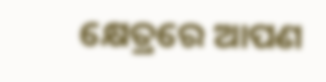କ୍ଷେତ୍ରରେ ଆପଣ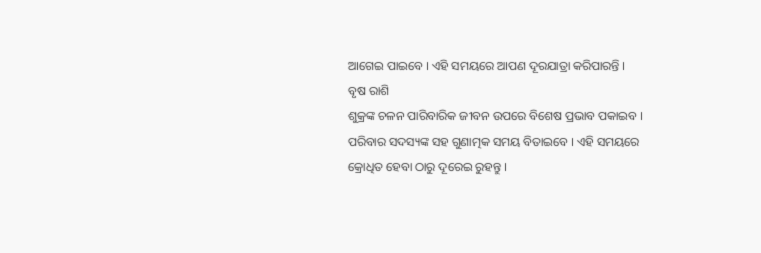ଆଗେଇ ପାଇବେ । ଏହି ସମୟରେ ଆପଣ ଦୂରଯାତ୍ରା କରିପାରନ୍ତି ।
ବୃଷ ରାଶି
ଶୁକ୍ରଙ୍କ ଚଳନ ପାରିବାରିକ ଜୀବନ ଉପରେ ବିଶେଷ ପ୍ରଭାବ ପକାଇବ । ପରିବାର ସଦସ୍ୟଙ୍କ ସହ ଗୁଣାତ୍ମକ ସମୟ ବିତାଇବେ । ଏହି ସମୟରେ କ୍ରୋଧିତ ହେବା ଠାରୁ ଦୂରେଇ ରୁହନ୍ତୁ ।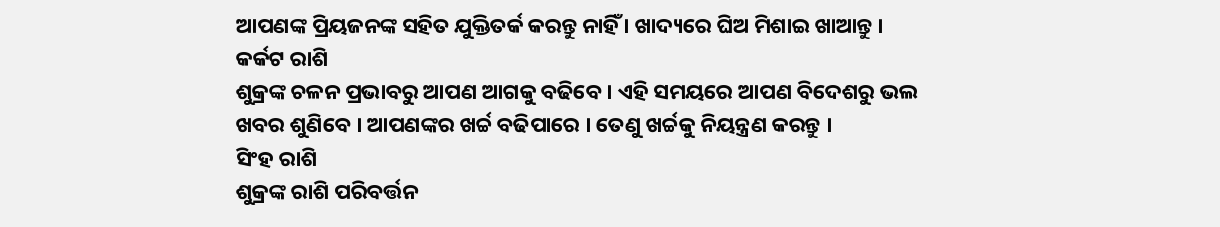ଆପଣଙ୍କ ପ୍ରିୟଜନଙ୍କ ସହିତ ଯୁକ୍ତିତର୍କ କରନ୍ତୁ ନାହିଁ । ଖାଦ୍ୟରେ ଘିଅ ମିଶାଇ ଖାଆନ୍ତୁ ।
କର୍କଟ ରାଶି
ଶୁକ୍ରଙ୍କ ଚଳନ ପ୍ରଭାବରୁ ଆପଣ ଆଗକୁ ବଢିବେ । ଏହି ସମୟରେ ଆପଣ ବିଦେଶରୁ ଭଲ ଖବର ଶୁଣିବେ । ଆପଣଙ୍କର ଖର୍ଚ୍ଚ ବଢିପାରେ । ତେଣୁ ଖର୍ଚ୍ଚକୁ ନିୟନ୍ତ୍ରଣ କରନ୍ତୁ ।
ସିଂହ ରାଶି
ଶୁକ୍ରଙ୍କ ରାଶି ପରିବର୍ତ୍ତନ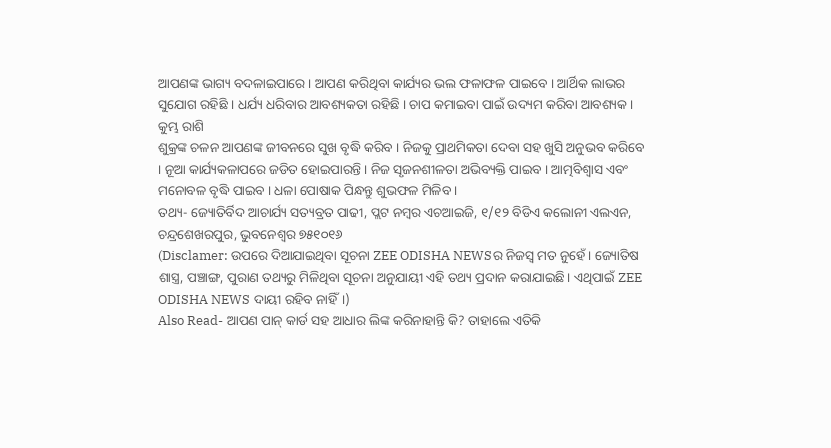ଆପଣଙ୍କ ଭାଗ୍ୟ ବଦଳାଇପାରେ । ଆପଣ କରିଥିବା କାର୍ଯ୍ୟର ଭଲ ଫଳାଫଳ ପାଇବେ । ଆର୍ଥିକ ଲାଭର ସୁଯୋଗ ରହିଛି । ଧର୍ଯ୍ୟ ଧରିବାର ଆବଶ୍ୟକତା ରହିଛି । ଚାପ କମାଇବା ପାଇଁ ଉଦ୍ୟମ କରିବା ଆବଶ୍ୟକ ।
କୁମ୍ଭ ରାଶି
ଶୁକ୍ରଙ୍କ ଚଳନ ଆପଣଙ୍କ ଜୀବନରେ ସୁଖ ବୃଦ୍ଧି କରିବ । ନିଜକୁ ପ୍ରାଥମିକତା ଦେବା ସହ ଖୁସି ଅନୁଭବ କରିବେ । ନୂଆ କାର୍ଯ୍ୟକଳାପରେ ଜଡିତ ହୋଇପାରନ୍ତି । ନିଜ ସୃଜନଶୀଳତା ଅଭିବ୍ୟକ୍ତି ପାଇବ । ଆତ୍ମବିଶ୍ୱାସ ଏବଂ ମନୋବଳ ବୃଦ୍ଧି ପାଇବ । ଧଳା ପୋଷାକ ପିନ୍ଧନ୍ତୁ ଶୁଭଫଳ ମିଳିବ ।
ତଥ୍ୟ- ଜ୍ୟୋତିର୍ବିଦ ଆଚାର୍ଯ୍ୟ ସତ୍ୟବ୍ରତ ପାଢୀ, ପ୍ଲଟ ନମ୍ୱର ଏଚଆଇଜି, ୧/୧୨ ବିଡିଏ କଲୋନୀ ଏଲଏନ, ଚନ୍ଦ୍ରଶେଖରପୁର, ଭୁବନେଶ୍ୱର ୭୫୧୦୧୬
(Disclamer: ଉପରେ ଦିଆଯାଇଥିବା ସୂଚନା ZEE ODISHA NEWSର ନିଜସ୍ୱ ମତ ନୁହେଁ। ଜ୍ୟୋତିଷ ଶାସ୍ତ୍ର, ପଞ୍ଚାଙ୍ଗ, ପୁରାଣ ତଥ୍ୟରୁ ମିଳିଥିବା ସୂଚନା ଅନୁଯାୟୀ ଏହି ତଥ୍ୟ ପ୍ରଦାନ କରାଯାଇଛି। ଏଥିପାଇଁ ZEE ODISHA NEWS ଦାୟୀ ରହିବ ନାହିଁ।)
Also Read- ଆପଣ ପାନ୍ କାର୍ଡ ସହ ଆଧାର ଲିଙ୍କ କରିନାହାନ୍ତି କି? ତାହାଲେ ଏତିକି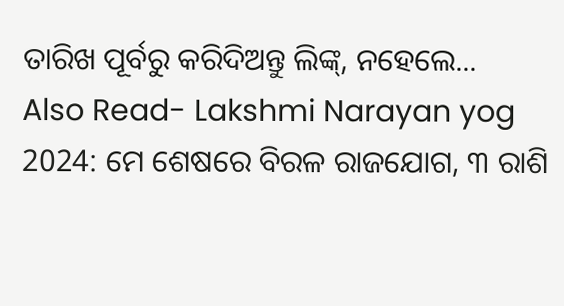ତାରିଖ ପୂର୍ବରୁ କରିଦିଅନ୍ତୁ ଲିଙ୍କ୍, ନହେଲେ...
Also Read- Lakshmi Narayan yog 2024: ମେ ଶେଷରେ ବିରଳ ରାଜଯୋଗ, ୩ ରାଶି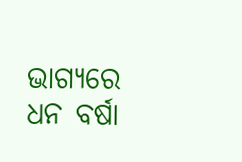ଭାଗ୍ୟରେ ଧନ ବର୍ଷା